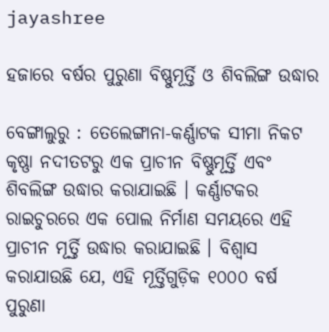jayashree

ହଜାରେ ବର୍ଷର ପୁରୁଣା ବିଷ୍ଣୁମୂର୍ତ୍ତି ଓ ଶିବଲିଙ୍ଗ ଉଦ୍ଧାର

ବେଙ୍ଗାଲୁରୁ : ତେଲେଙ୍ଗାନା-କର୍ଣ୍ଣାଟକ ସୀମା ନିକଟ କୃଷ୍ଣା ନଦୀତଟରୁ ଏକ ପ୍ରାଚୀନ ବିଷ୍ଣୁମୂର୍ତ୍ତି ଏବଂ ଶିବଲିଙ୍ଗ ଉଦ୍ଧାର କରାଯାଇଛି । କର୍ଣ୍ଣାଟକର ରାଇଚୁରରେ ଏକ ପୋଲ ନିର୍ମାଣ ସମୟରେ ଏହି ପ୍ରାଚୀନ ମୂର୍ତ୍ତି ଉଦ୍ଧାର କରାଯାଇଛି । ବିଶ୍ୱାସ କରାଯାଉଛି ଯେ, ଏହି ମୂର୍ତ୍ତିଗୁଡ଼ିକ ୧୦୦୦ ବର୍ଷ ପୁରୁଣା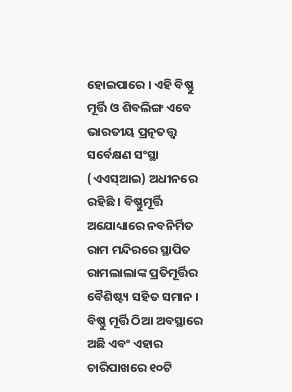ହୋଇପାରେ । ଏହି ବିଷ୍ଣୁ ମୂର୍ତ୍ତି ଓ ଶିବଲିଙ୍ଗ ଏବେ ଭାରତୀୟ ପ୍ରତ୍ନତତ୍ତ୍ୱ ସର୍ବେକ୍ଷଣ ସଂସ୍ଥା (ଏଏସ୍ଆଇ) ଅଧୀନରେ ରହିଛି । ବିଷ୍ଣୁମୂର୍ତ୍ତି ଅଯୋଧ୍ୟାରେ ନବନିର୍ମିତ ରାମ ମନ୍ଦିରରେ ସ୍ଥାପିତ ରାମଲାଲାଙ୍କ ପ୍ରତିମୂର୍ତ୍ତିର ବୈଶିଷ୍ଟ୍ୟ ସହିତ ସମାନ । ବିଷ୍ଣୁ ମୂର୍ତ୍ତି ଠିଆ ଅବସ୍ଥାରେ ଅଛି ଏବଂ ଏହାର ଚାରିପାଖରେ ୧୦ଟି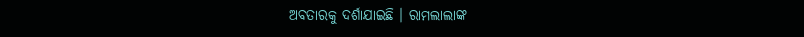ଅବତାରକୁ ଦର୍ଶାଯାଇଛି । ରାମଲାଲାଙ୍କ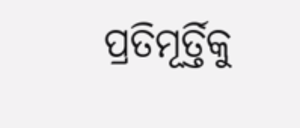ପ୍ରତିମୂର୍ତ୍ତିକୁ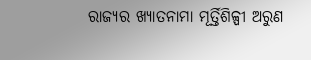ରାଜ୍ୟର ଖ୍ୟାତନାମା ମୂର୍ତ୍ତିଶିଳ୍ପୀ ଅରୁଣ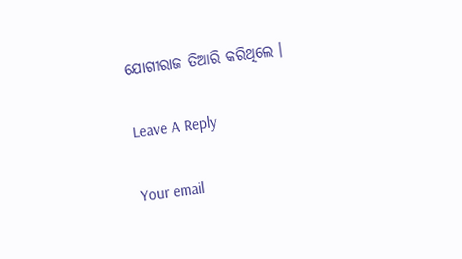ଯୋଗୀରାଜ ତିଆରି କରିଥିଲେ ।

Leave A Reply

Your email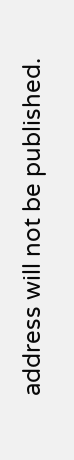address will not be published.